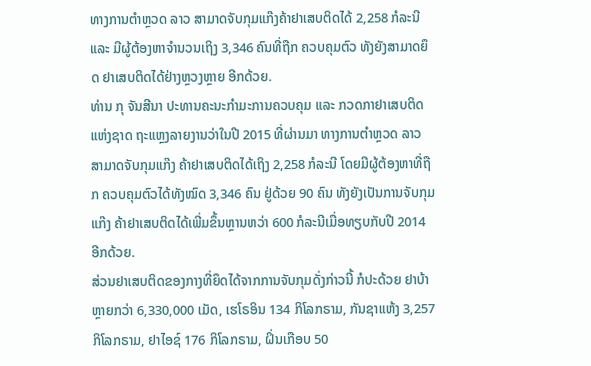ທາງການຕຳຫຼວດ ລາວ ສາມາດຈັບກຸມແກ໊ງຄ້າຢາເສບຕິດໄດ້ 2,258 ກໍລະນີ ແລະ ມີຜູ້ຕ້ອງຫາຈຳນວນເຖິງ 3,346 ຄົນທີ່ຖືກ ຄວບຄຸມຕົວ ທັງຍັງສາມາດຍຶດ ຢາເສບຕິດໄດ້ຢ່າງຫຼວງຫຼາຍ ອີກດ້ວຍ.
ທ່ານ ກຸ ຈັນສີນາ ປະທານຄະນະກຳມະການຄວບຄຸມ ແລະ ກວດກາຢາເສບຕິດ ແຫ່ງຊາດ ຖະແຫຼງລາຍງານວ່າໃນປີ 2015 ທີ່ຜ່ານມາ ທາງການຕຳຫຼວດ ລາວ ສາມາດຈັບກຸມແກ໊ງ ຄ້າຢາເສບຕິດໄດ້ເຖິງ 2,258 ກໍລະນີ ໂດຍມີຜູ້ຕ້ອງຫາທີ່ຖືກ ຄວບຄຸມຕົວໄດ້ທັງໝົດ 3,346 ຄົນ ຢູ່ດ້ວຍ 90 ຄົນ ທັງຍັງເປັນການຈັບກຸມແກ໊ງ ຄ້າຢາເສບຕິດໄດ້ເພີ່ມຂຶ້ນຫຼານຫວ່າ 600 ກໍລະນີເມື່ອທຽບກັບປີ 2014 ອີກດ້ວຍ.
ສ່ວນຢາເສບຕິດຂອງກາງທີ່ຍຶດໄດ້ຈາກການຈັບກຸມດັ່ງກ່າວນີ້ ກໍປະດ້ວຍ ຢາບ້າ ຫຼາຍກວ່າ 6,330,000 ເມັດ, ເຮໂຣອິນ 134 ກິໂລກຣາມ, ກັນຊາແຫ້ງ 3,257 ກິໂລກຣາມ, ຢາໄອຊ໌ 176 ກິໂລກຣາມ, ຝິ່ນເກືອບ 50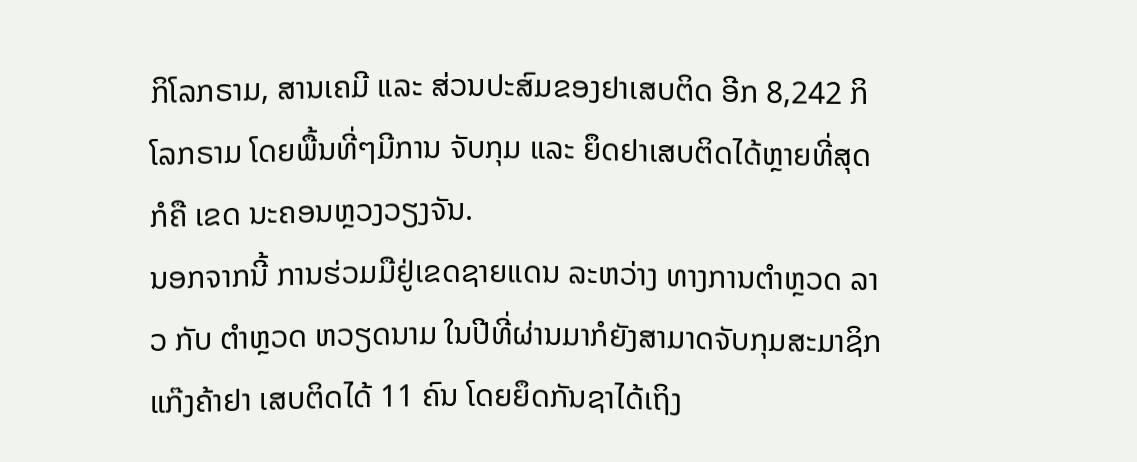ກິໂລກຣາມ, ສານເຄມີ ແລະ ສ່ວນປະສົມຂອງຢາເສບຕິດ ອີກ 8,242 ກິໂລກຣາມ ໂດຍພື້ນທີ່ໆມີການ ຈັບກຸມ ແລະ ຍຶດຢາເສບຕິດໄດ້ຫຼາຍທີ່ສຸດກໍຄື ເຂດ ນະຄອນຫຼວງວຽງຈັນ.
ນອກຈາກນີ້ ການຮ່ວມມືຢູ່ເຂດຊາຍແດນ ລະຫວ່າງ ທາງການຕຳຫຼວດ ລາວ ກັບ ຕຳຫຼວດ ຫວຽດນາມ ໃນປີທີ່ຜ່ານມາກໍຍັງສາມາດຈັບກຸມສະມາຊິກ ແກ໊ງຄ້າຢາ ເສບຕິດໄດ້ 11 ຄົນ ໂດຍຍຶດກັນຊາໄດ້ເຖິງ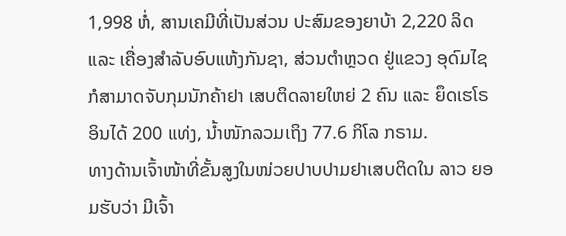1,998 ຫໍ່, ສານເຄມີທີ່ເປັນສ່ວນ ປະສົມຂອງຍາບ້າ 2,220 ລິດ ແລະ ເຄື່ອງສຳລັບອົບແຫ້ງກັນຊາ, ສ່ວນຕຳຫຼວດ ຢູ່ແຂວງ ອຸດົມໄຊ ກໍສາມາດຈັບກຸມນັກຄ້າຢາ ເສບຕິດລາຍໃຫຍ່ 2 ຄົນ ແລະ ຍຶດເຮໂຣອິນໄດ້ 200 ແທ່ງ, ນ້ຳໜັກລວມເຖິງ 77.6 ກິໂລ ກຣາມ.
ທາງດ້ານເຈົ້າໜ້າທີ່ຂັ້ນສູງໃນໜ່ວຍປາບປາມຢາເສບຕິດໃນ ລາວ ຍອມຮັບວ່າ ມີເຈົ້າ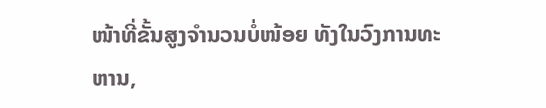ໜ້າທີ່ຂັ້ນສູງຈຳນວນບໍ່ໜ້ອຍ ທັງໃນວົງການທະ ຫານ,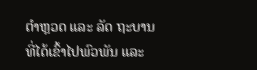ຕຳຫຼວດ ແລະ ລັດ ຖະບານ ທີ່ໄດ້ເຂົ້າໄປພົວພັນ ແລະ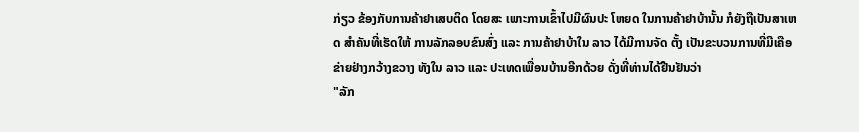ກ່ຽວ ຂ້ອງກັບການຄ້າຢາເສບຕິດ ໂດຍສະ ເພາະການເຂົ້າໄປມີຜົນປະ ໂຫຍດ ໃນການຄ້າຢາບ້ານັ້ນ ກໍຍັງຖືເປັນສາເຫດ ສຳຄັນທີ່ເຮັດໃຫ້ ການລັກລອບຂົນສົ່ງ ແລະ ການຄ້າຢາບ້າໃນ ລາວ ໄດ້ມີການຈັດ ຕັ້ງ ເປັນຂະບວນການທີ່ມີເຄືອຂ່າຍຢ່າງກວ້າງຂວາງ ທັງໃນ ລາວ ແລະ ປະເທດເພື່ອນບ້ານອີກດ້ວຍ ດັ່ງທີ່ທ່ານໄດ້ຢືນຢັນວ່າ
"ລັກ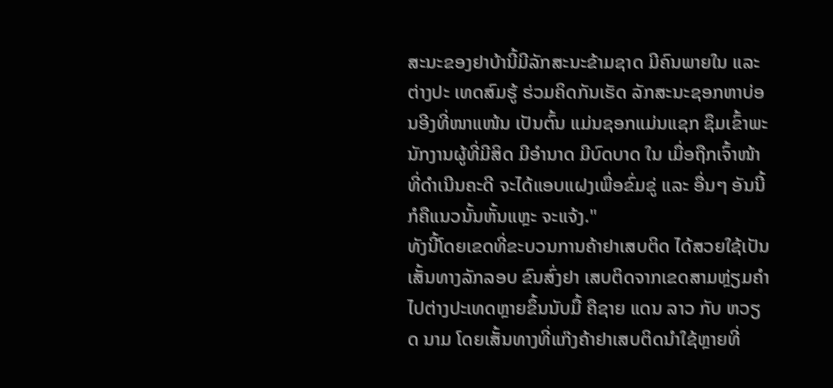ສະນະຂອງຢາບ້ານີ້ມີລັກສະນະຂ້າມຊາດ ມີຄົນພາຍໃນ ແລະ ຕ່າງປະ ເທດສົມຮູ້ ຮ່ວມຄິດກັນເຮັດ ລັກສະນະຊອກຫາບ່ອນອີງທີ່ໜາແໜ້ນ ເປັນຕົ້ນ ແມ່ນຊອກແມ່ນແຊກ ຊຶມເຂົ້າພະນັກງານຜູ້ທີ່ມີສິດ ມີອຳນາດ ມີບົດບາດ ໃນ ເມື່ອຖືກເຈົ້າໜ້າທີ່ດຳເນີນຄະດີ ຈະໄດ້ແອບແຝງເພື່ອຂົ່ມຂູ່ ແລະ ອື່ນໆ ອັນນີ້ ກໍຄືແນວນັ້ນຫັ້ນແຫຼະ ຈະແຈ້ງ."
ທັງນີ້ໂດຍເຂດທີ່ຂະບວນການຄ້າຢາເສບຕິດ ໄດ້ສວຍໃຊ້ເປັນເສັ້ນທາງລັກລອບ ຂົນສົ່ງຢາ ເສບຕິດຈາກເຂດສາມຫຼ່ຽມຄຳ ໄປຕ່າງປະເທດຫຼາຍຂຶ້ນນັບມື້ ຄືຊາຍ ແດນ ລາວ ກັບ ຫວຽດ ນາມ ໂດຍເສັ້ນທາງທີ່ແກ໊ງຄ້າຢາເສບຕິດນຳໃຊ້ຫຼາຍທີ່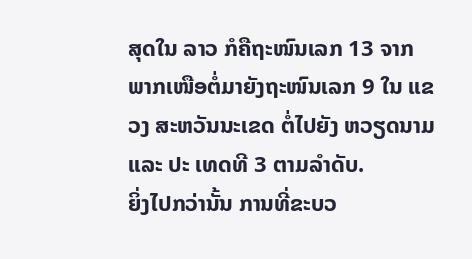ສຸດໃນ ລາວ ກໍຄືຖະໜົນເລກ 13 ຈາກ ພາກເໜືອຕໍ່ມາຍັງຖະໜົນເລກ 9 ໃນ ແຂວງ ສະຫວັນນະເຂດ ຕໍ່ໄປຍັງ ຫວຽດນາມ ແລະ ປະ ເທດທີ 3 ຕາມລຳດັບ.
ຍິ່ງໄປກວ່ານັ້ນ ການທີ່ຂະບວ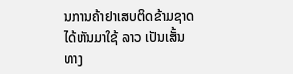ນການຄ້າຢາເສບຕິດຂ້າມຊາດ ໄດ້ຫັນມາໃຊ້ ລາວ ເປັນເສັ້ນ ທາງ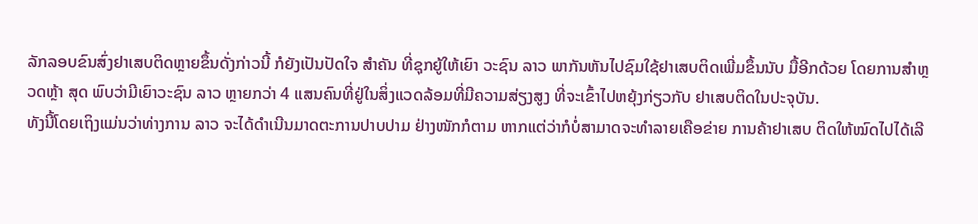ລັກລອບຂົນສົ່ງຢາເສບຕິດຫຼາຍຂຶ້ນດັ່ງກ່າວນີ້ ກໍຍັງເປັນປັດໃຈ ສຳຄັນ ທີ່ຊຸກຍູ້ໃຫ້ເຍົາ ວະຊົນ ລາວ ພາກັນຫັນໄປຊົມໃຊ້ຢາເສບຕິດເພີ່ມຂຶ້ນນັບ ມື້ອີກດ້ວຍ ໂດຍການສຳຫຼວດຫຼ້າ ສຸດ ພົບວ່າມີເຍົາວະຊົນ ລາວ ຫຼາຍກວ່າ 4 ແສນຄົນທີ່ຢູ່ໃນສິ່ງແວດລ້ອມທີ່ມີຄວາມສ່ຽງສູງ ທີ່ຈະເຂົ້າໄປຫຍຸ້ງກ່ຽວກັບ ຢາເສບຕິດໃນປະຈຸບັນ.
ທັງນີ້ໂດຍເຖິງແມ່ນວ່າທ່າງການ ລາວ ຈະໄດ້ດຳເນີນມາດຕະການປາບປາມ ຢ່າງໜັກກໍຕາມ ຫາກແຕ່ວ່າກໍບໍ່ສາມາດຈະທຳລາຍເຄືອຂ່າຍ ການຄ້າຢາເສບ ຕິດໃຫ້ໝົດໄປໄດ້ເລີ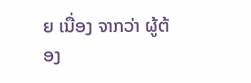ຍ ເນື່ອງ ຈາກວ່າ ຜູ້ຕ້ອງ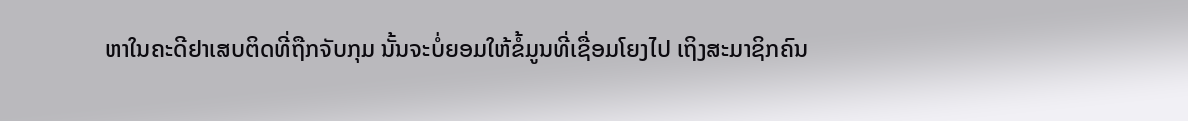ຫາໃນຄະດີຢາເສບຕິດທີ່ຖືກຈັບກຸມ ນັ້ນຈະບໍ່ຍອມໃຫ້ຂໍ້ມູນທີ່ເຊື່ອມໂຍງໄປ ເຖິງສະມາຊິກຄົນ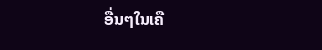ອື່ນໆໃນເຄື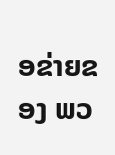ອຂ່າຍຂອງ ພວ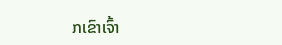ກເຂົາເຈົ້າ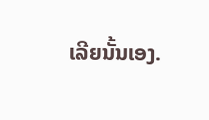ເລີຍນັ້ນເອງ.